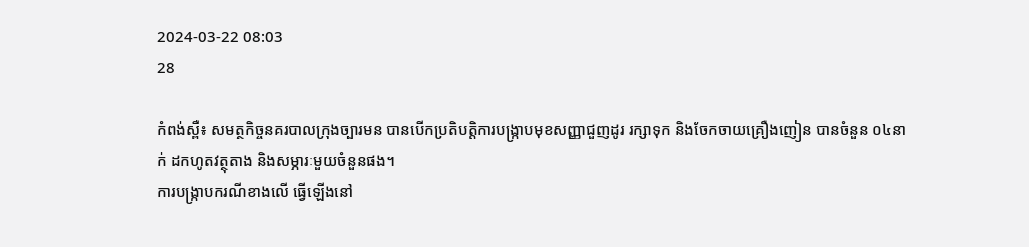2024-03-22 08:03
28

កំពង់ស្ពឺ៖ សមត្ថកិច្ចនគរបាលក្រុងច្បារមន បានបើកប្រតិបត្តិការបង្ក្រាបមុខសញ្ញាជួញដូរ រក្សាទុក និងចែកចាយគ្រឿងញៀន បានចំនួន ០៤នាក់ ដកហូតវត្ថុតាង និងសម្ភារៈមួយចំនួនផង។
ការបង្ក្រាបករណីខាងលើ ធ្វើឡើងនៅ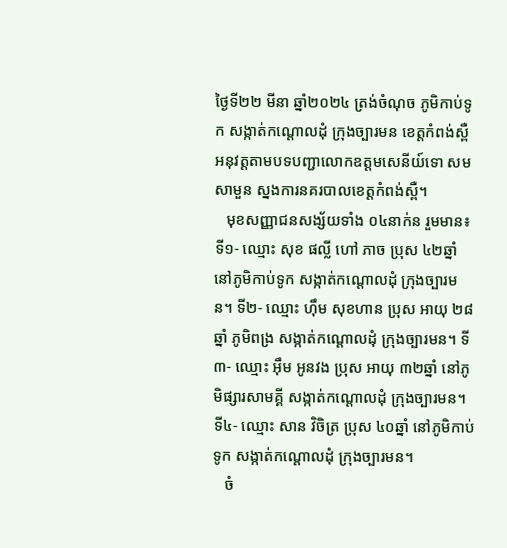ថ្ងៃទី២២ មីនា ឆ្នាំ២០២៤ ត្រង់ចំណុច ភូមិកាប់ទូក សង្កាត់កណ្តោលដុំ ក្រុងច្បារមន ខេត្តកំពង់ស្ពឺ អនុវត្ដតាមបទបញ្ជាលោកឧត្ដមសេនីយ៍ទោ សម សាមួន ស្នងការនគរបាលខេត្ដកំពង់ស្ពឺ។
   មុខសញ្ញាជនសង្ស័យទាំង ០៤នាក់ន រួមមាន៖  ទី១- ឈ្មោះ សុខ ផល្លី ហៅ ភាច ប្រុស ៤២ឆ្នាំ នៅភូមិកាប់ទូក សង្កាត់កណ្តោលដុំ ក្រុងច្បារមន។ ទី២- ឈ្មោះ ហុឹម សុខហាន ប្រុស អាយុ ២៨ឆ្នាំ ភូមិពង្រ សង្កាត់កណ្តោលដុំ ក្រុងច្បារមន។ ទី៣- ឈ្មោះ អុឹម អូនវង ប្រុស អាយុ ៣២ឆ្នាំ នៅភូមិផ្សារសាមគ្គី សង្កាត់កណ្តោលដុំ ក្រុងច្បារមន។ ទី៤- ឈ្មោះ សាន វិចិត្រ ប្រុស ៤០ឆ្នាំ នៅភូមិកាប់ទូក សង្កាត់កណ្តោលដុំ ក្រុងច្បារមន។
   ចំ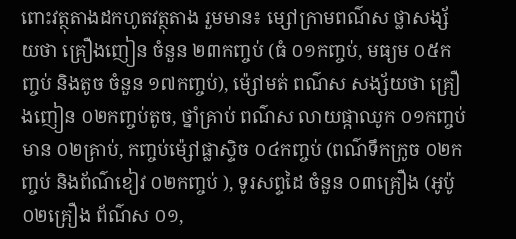ពោះវត្ថុតាងដកហូតវត្ថុតាង រួមមាន៖ ម្សៅក្រាមពណ៌ស ថ្លាសង្ស័យថា គ្រឿងញៀន ចំនួន ២៣កញ្ចប់ (ធំ ០១កញ្ចប់, មធ្យម ០៥កញ្ចប់ និងតូច ចំនួន ១៧កញ្ចប់), ម៉្សៅមត់ ពណ៌ស សង្ស័យថា គ្រឿងញៀន ០២កញ្ចប់តូច, ថ្នាំគ្រាប់ ពណ៌ស លាយផ្កាឈូក ០១កញ្ចប់ មាន ០២គ្រាប់, កញ្ចប់ម៉្សៅផ្លាស្ទិច ០៤កញ្ចប់ (ពណ៌ទឹកក្រូច ០២កញ្ចប់ និងព័ណ៌ខៀវ ០២កញ្ចប់ ), ទូរសព្ទដៃ ចំនួន ០៣គ្រឿង (អូប៉ូ ០២គ្រឿង ព័ណ៌ស ០១,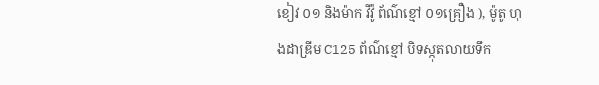ខៀវ ០១ និងម៉ាក វីវ៉ូ ព័ណ៌ខ្មៅ ០១គ្រឿង ), ម៉ូតូ ហុងដាឌ្រីម C125 ព័ណ៌ខ្មៅ បិទស្កុតលាយទឹក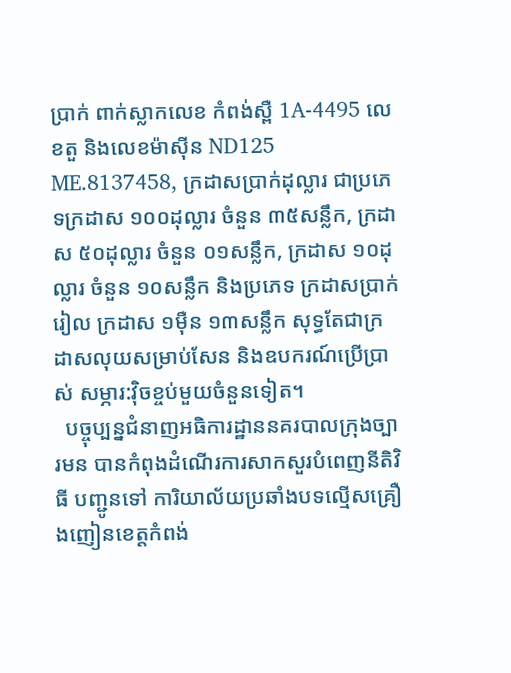ប្រាក់ ពាក់ស្លាកលេខ កំពង់ស្ពឺ 1A-4495 លេខតួ និងលេខម៉ាស៊ីន ND125 ME.8137458, ក្រដាសប្រាក់ដុល្លារ ជាប្រភេទក្រដាស ១០០ដុល្លារ ចំនួន ៣៥សន្លឹក, ក្រដាស ៥០ដុល្លារ ចំនួន ០១សន្លឹក, ក្រដាស ១០ដុល្លារ ចំនួន ១០សន្លឹក និងប្រភេទ ក្រដាសប្រាក់រៀល ក្រដាស ១ម៉ឺន ១៣សន្លឹក សុទ្ធតែជាក្រដាសលុយសម្រាប់សែន និងឧបករណ៍ប្រើប្រាស់ សម្ភារ:វ៉ិចខ្ចប់មួយចំនួនទៀត។
  បច្ចុប្បន្នជំនាញអធិការដ្ឋាននគរបាលក្រុងច្បារមន បានកំពុងដំណេីរការសាកសួរបំពេញនីតិវិធី បញ្ជូនទៅ ការិយាល័យប្រឆាំងបទល្មេីសគ្រឿងញៀនខេត្តកំពង់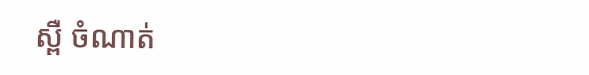ស្ពឺ ចំណាត់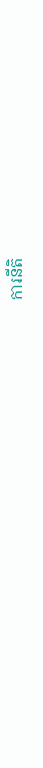ការនីតិ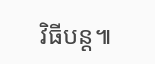វិធីបន្ដ៕